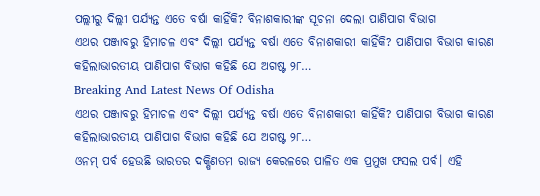ପଲ୍ଲୀରୁ ଦିଲ୍ଲୀ ପର୍ଯ୍ୟନ୍ତ ଏତେ ବର୍ଷା କାହିଁକି? ବିନାଶକାରୀଙ୍କ ସୂଚନା ଦେଲା ପାଣିପାଗ ବିଭାଗ
ଏଥର ପଞ୍ଜାବରୁ ହିମାଚଳ ଏବଂ ଦିଲ୍ଲୀ ପର୍ଯ୍ୟନ୍ତ ବର୍ଷା ଏତେ ବିନାଶକାରୀ କାହିଁକି? ପାଣିପାଗ ବିଭାଗ କାରଣ କହିଲାଭାରତୀୟ ପାଣିପାଗ ବିଭାଗ କହିଛି ଯେ ଅଗଷ୍ଟ ୨୮…
Breaking And Latest News Of Odisha
ଏଥର ପଞ୍ଜାବରୁ ହିମାଚଳ ଏବଂ ଦିଲ୍ଲୀ ପର୍ଯ୍ୟନ୍ତ ବର୍ଷା ଏତେ ବିନାଶକାରୀ କାହିଁକି? ପାଣିପାଗ ବିଭାଗ କାରଣ କହିଲାଭାରତୀୟ ପାଣିପାଗ ବିଭାଗ କହିଛି ଯେ ଅଗଷ୍ଟ ୨୮…
ଓନମ୍ ପର୍ବ ହେଉଛି ଭାରତର ଦକ୍ଷିଣତମ ରାଜ୍ୟ କେରଳରେ ପାଳିତ ଏକ ପ୍ରମୁଖ ଫସଲ ପର୍ବ। ଏହି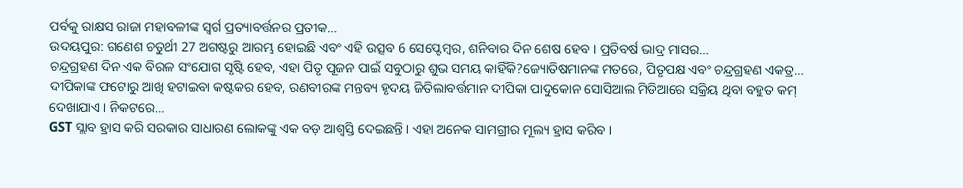ପର୍ବକୁ ରାକ୍ଷସ ରାଜା ମହାବଳୀଙ୍କ ସ୍ୱର୍ଗ ପ୍ରତ୍ୟାବର୍ତ୍ତନର ପ୍ରତୀକ…
ଉଦୟପୁର: ଗଣେଶ ଚତୁର୍ଥୀ 27 ଅଗଷ୍ଟରୁ ଆରମ୍ଭ ହୋଇଛି ଏବଂ ଏହି ଉତ୍ସବ 6 ସେପ୍ଟେମ୍ବର, ଶନିବାର ଦିନ ଶେଷ ହେବ । ପ୍ରତିବର୍ଷ ଭାଦ୍ର ମାସର…
ଚନ୍ଦ୍ରଗ୍ରହଣ ଦିନ ଏକ ବିରଳ ସଂଯୋଗ ସୃଷ୍ଟି ହେବ, ଏହା ପିତୃ ପୂଜନ ପାଇଁ ସବୁଠାରୁ ଶୁଭ ସମୟ କାହିଁକି?ଜ୍ୟୋତିଷମାନଙ୍କ ମତରେ, ପିତୃପକ୍ଷ ଏବଂ ଚନ୍ଦ୍ରଗ୍ରହଣ ଏକତ୍ର…
ଦୀପିକାଙ୍କ ଫଟୋରୁ ଆଖି ହଟାଇବା କଷ୍ଟକର ହେବ, ରଣବୀରଙ୍କ ମନ୍ତବ୍ୟ ହୃଦୟ ଜିତିଲାବର୍ତ୍ତମାନ ଦୀପିକା ପାଦୁକୋନ ସୋସିଆଲ ମିଡିଆରେ ସକ୍ରିୟ ଥିବା ବହୁତ କମ୍ ଦେଖାଯାଏ। ନିକଟରେ…
GST ସ୍ଲାବ ହ୍ରାସ କରି ସରକାର ସାଧାରଣ ଲୋକଙ୍କୁ ଏକ ବଡ଼ ଆଶ୍ୱସ୍ତି ଦେଇଛନ୍ତି । ଏହା ଅନେକ ସାମଗ୍ରୀର ମୂଲ୍ୟ ହ୍ରାସ କରିବ ।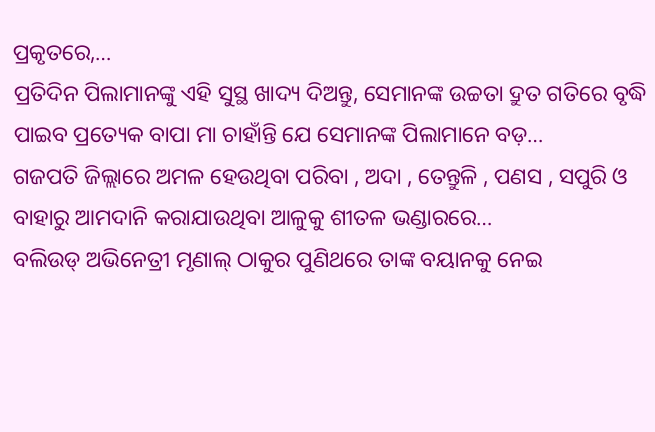ପ୍ରକୃତରେ,…
ପ୍ରତିଦିନ ପିଲାମାନଙ୍କୁ ଏହି ସୁସ୍ଥ ଖାଦ୍ୟ ଦିଅନ୍ତୁ, ସେମାନଙ୍କ ଉଚ୍ଚତା ଦ୍ରୁତ ଗତିରେ ବୃଦ୍ଧି ପାଇବ ପ୍ରତ୍ୟେକ ବାପା ମା ଚାହାଁନ୍ତି ଯେ ସେମାନଙ୍କ ପିଲାମାନେ ବଡ଼…
ଗଜପତି ଜିଲ୍ଲାରେ ଅମଳ ହେଉଥିବା ପରିବା , ଅଦା , ତେନ୍ତୁଳି , ପଣସ , ସପୁରି ଓ ବାହାରୁ ଆମଦାନି କରାଯାଉଥିବା ଆଳୁକୁ ଶୀତଳ ଭଣ୍ଡାରରେ…
ବଲିଉଡ୍ ଅଭିନେତ୍ରୀ ମୃଣାଲ୍ ଠାକୁର ପୁଣିଥରେ ତାଙ୍କ ବୟାନକୁ ନେଇ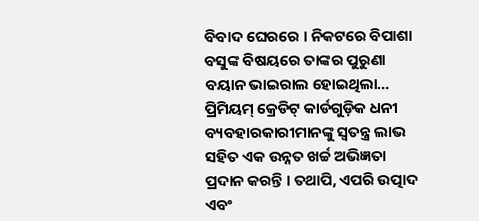ବିବାଦ ଘେରରେ । ନିକଟରେ ବିପାଶା ବସୁଙ୍କ ବିଷୟରେ ତାଙ୍କର ପୁରୁଣା ବୟାନ ଭାଇରାଲ ହୋଇଥିଲା…
ପ୍ରିମିୟମ୍ କ୍ରେଡିଟ୍ କାର୍ଡଗୁଡ଼ିକ ଧନୀ ବ୍ୟବହାରକାରୀମାନଙ୍କୁ ସ୍ୱତନ୍ତ୍ର ଲାଭ ସହିତ ଏକ ଉନ୍ନତ ଖର୍ଚ୍ଚ ଅଭିଜ୍ଞତା ପ୍ରଦାନ କରନ୍ତି । ତଥାପି, ଏପରି ଉତ୍ପାଦ ଏବଂ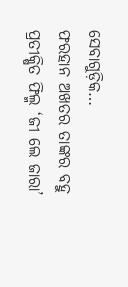ସେବାଗୁଡ଼ିକ…
ଫରହାନ ଅଖତର ତାଙ୍କର ବହୁ ପ୍ରତୀକ୍ଷିତ ଫିଲ୍ମ ‘ଜୀ ଲେ ଜାରା’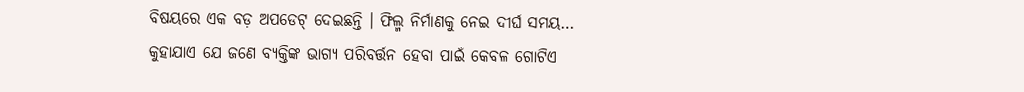ବିଷୟରେ ଏକ ବଡ଼ ଅପଡେଟ୍ ଦେଇଛନ୍ତି । ଫିଲ୍ମ ନିର୍ମାଣକୁ ନେଇ ଦୀର୍ଘ ସମୟ…
କୁହାଯାଏ ଯେ ଜଣେ ବ୍ୟକ୍ତିଙ୍କ ଭାଗ୍ୟ ପରିବର୍ତ୍ତନ ହେବା ପାଇଁ କେବଳ ଗୋଟିଏ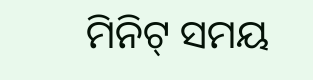ମିନିଟ୍ ସମୟ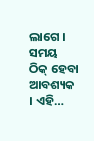ଲାଗେ । ସମୟ ଠିକ୍ ହେବା ଆବଶ୍ୟକ । ଏହି…